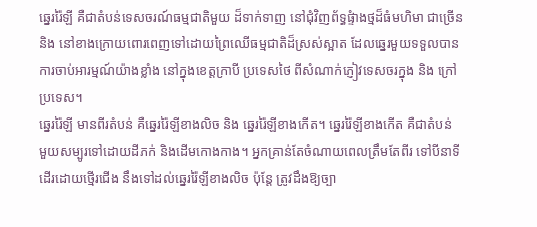ឆ្នេររ៉ៃឡី គឺជាតំបន់ទេសចរណ៍ធម្មជាតិមួយ ដ៏ទាក់ទាញ នៅជុំវិញព័ទ្ធផ្ទំាងថ្មដ៏ធំមហិមា ជាច្រើន
និង នៅខាងក្រោយពោរពេញទៅដោយព្រៃឈើធម្មជាតិដ៏ស្រស់ស្អាត ដែលឆ្នេរមួយទទួលបាន
ការចាប់អារម្មណ៍យ៉ាងខ្លាំង នៅក្នុងខេត្តក្រាបី ប្រទេសថៃ ពីសំណាក់ភ្ញៀវទេសចរក្នុង និង ក្រៅ
ប្រទេស។
ឆ្នេររ៉ៃឡី មានពីរតំបន់ គឺឆ្នេររ៉ៃឡីខាងលិច និង ឆ្នេររ៉ៃឡីខាងកើត។ ឆ្នេររ៉ៃឡីខាងកើត គឺជាតំបន់
មួយសម្បូរទៅដោយដីភក់ និងដើមកោងកាង។ អ្នកគ្រាន់តែចំណាយពេលត្រឹមតែពីរ ទៅបីនាទី
ដើរដោយថ្មើរជើង នឹងទៅដល់ឆ្នេររ៉ៃឡីខាងលិច ប៉ុន្តែ ត្រូវដឹងឱ្យច្បា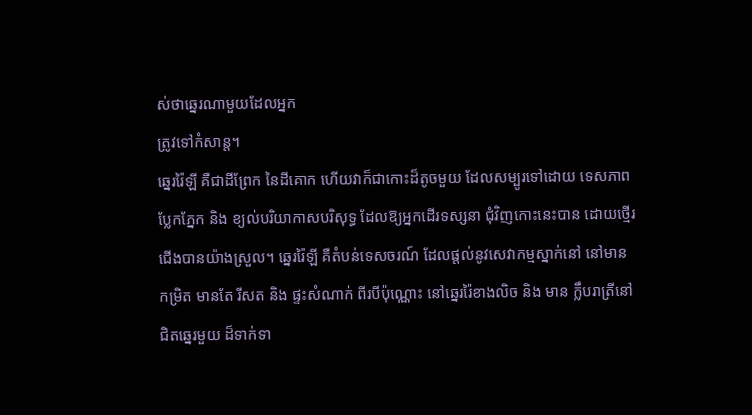ស់ថាឆ្នេរណាមួយដែលអ្នក
ត្រូវទៅកំសាន្ត។
ឆ្នេររ៉ៃឡី គឺជាដីព្រែក នៃដីគោក ហើយវាក៏ជាកោះដ៏តូចមួយ ដែលសម្បូរទៅដោយ ទេសភាព
ប្លែកភ្នែក និង ខ្យល់បរិយាកាសបរិសុទ្ធ ដែលឱ្យអ្នកដើរទស្សនា ជុំវិញកោះនេះបាន ដោយថ្មើរ
ជើងបានយ៉ាងស្រួល។ ឆ្នេររ៉ៃឡី គឺតំបន់ទេសចរណ៍ ដែលផ្តល់នូវសេវាកម្មស្នាក់នៅ នៅមាន
កម្រិត មានតែ រីសត និង ផ្ទះសំណាក់ ពីរបីប៉ុណ្ណោះ នៅឆ្នេររ៉ៃខាងលិច និង មាន ក្លឹបរាត្រីនៅ
ជិតឆ្នេរមួយ ដ៏ទាក់ទា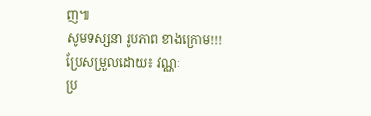ញ៕
សូមទស្សនា រូបភាព ខាងក្រោម!!!
ប្រែសម្រួលដោយ៖ វណ្ណៈ
ប្រ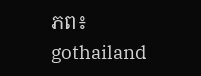ភព៖ gothailand